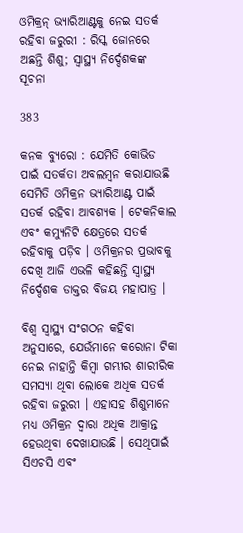ଓମିକ୍ରନ୍ ଭ୍ୟାରିଆଣ୍ଟକୁ ନେଇ ସତର୍କ ରହିବା ଜରୁରୀ : ରିସ୍କ ଜୋନରେ ଅଛନ୍ତି ଶିଶୁ; ସ୍ୱାସ୍ଥ୍ୟ ନିର୍ଦ୍ଦେଶକଙ୍କ ସୂଚନା

383

କନକ ବ୍ୟୁରୋ : ଯେମିତି କୋଭିଡ ପାଇଁ ସତର୍କତା ଅବଲମ୍ବନ କରାଯାଉଛି ସେମିତି ଓମିକ୍ରନ ଭ୍ୟାରିଆଣ୍ଟ ପାଇଁ ସତର୍କ ରହିବା ଆବଶ୍ୟକ । ଟେକନିକାଲ ଏବଂ କମ୍ୟୁନିଟି କ୍ଷେତ୍ରରେ ସତର୍କ ରହିବାକୁ ପଡ଼ିବ । ଓମିକ୍ରନର ପ୍ରଭାବକୁ ଦେଖି ଆଜି ଏଭଳି କହିଛନ୍ତି ସ୍ବାସ୍ଥ୍ୟ ନିର୍ଦ୍ଦେଶକ ଡାକ୍ତର ବିଜୟ ମହାପାତ୍ର ।

ବିଶ୍ବ ସ୍ବାସ୍ଥ୍ୟ ସଂଗଠନ କହିବା ଅନୁସାରେ, ଯେଉଁମାନେ କରୋନା ଟିକା ନେଇ ନାହାନ୍ତି କିମ୍ବା ଗମ୍ଭୀର ଶାରୀରିକ ସମସ୍ୟା ଥିବା ଲୋକେ ଅଧିକ ସତର୍କ ରହିବା ଜରୁରୀ । ଏହାସହ ଶିଶୁମାନେ ମଧ୍ୟ ଓମିକ୍ରନ ଦ୍ବାରା ଅଧିକ ଆକ୍ରାନ୍ତ ହେଉଥିବା ଦେଖାଯାଉଛି । ସେଥିପାଇଁ ସିଏଚସି ଏବଂ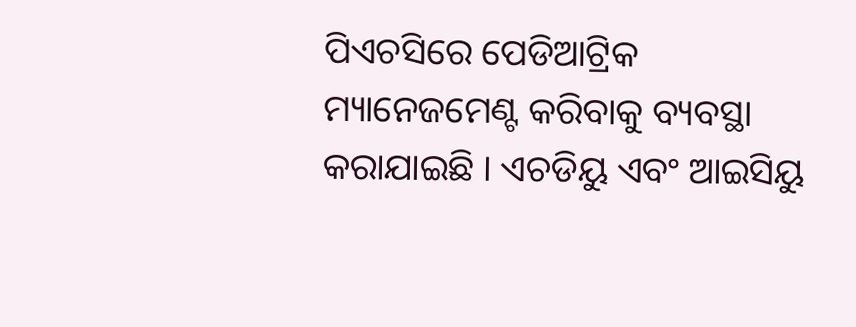ପିଏଚସିରେ ପେଡିଆଟ୍ରିକ ମ୍ୟାନେଜମେଣ୍ଟ କରିବାକୁ ବ୍ୟବସ୍ଥା କରାଯାଇଛି । ଏଚଡିୟୁ ଏବଂ ଆଇସିୟୁ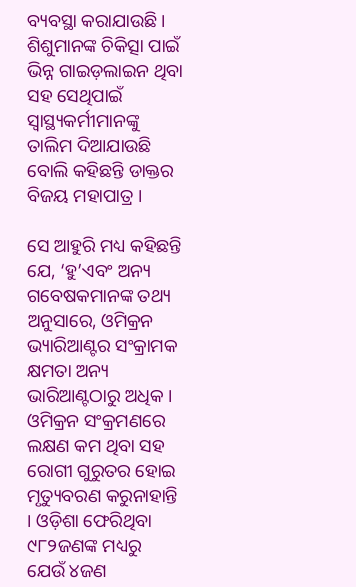ବ୍ୟବସ୍ଥା କରାଯାଉଛି । ଶିଶୁମାନଙ୍କ ଚିକିତ୍ସା ପାଇଁ ଭିନ୍ନ ଗାଇଡ଼ଲାଇନ ଥିବା ସହ ସେଥିପାଇଁ ସ୍ବାସ୍ଥ୍ୟକର୍ମୀମାନଙ୍କୁ ତାଲିମ ଦିଆଯାଉଛି ବୋଲି କହିଛନ୍ତି ଡାକ୍ତର ବିଜୟ ମହାପାତ୍ର ।

ସେ ଆହୁରି ମଧ୍ୟ କହିଛନ୍ତି ଯେ, ‘ହୁ’ଏବଂ ଅନ୍ୟ ଗବେଷକମାନଙ୍କ ତଥ୍ୟ ଅନୁସାରେ, ଓମିକ୍ରନ ଭ୍ୟାରିଆଣ୍ଟର ସଂକ୍ରାମକ କ୍ଷମତା ଅନ୍ୟ ଭାରିଆଣ୍ଟଠାରୁ ଅଧିକ । ଓମିକ୍ରନ ସଂକ୍ରମଣରେ ଲକ୍ଷଣ କମ ଥିବା ସହ ରୋଗୀ ଗୁରୁତର ହୋଇ ମୃତ୍ୟୁବରଣ କରୁନାହାନ୍ତି । ଓଡ଼ିଶା ଫେରିଥିବା ୯୮୨ଜଣଙ୍କ ମଧ୍ୟରୁ ଯେଉଁ ୪ଜଣ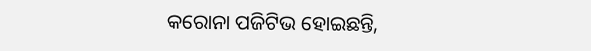କରୋନା ପଜିଟିଭ ହୋଇଛନ୍ତି,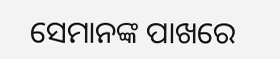ସେମାନଙ୍କ ପାଖରେ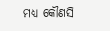ମଧ୍ୟ କୌଣସି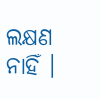ଲକ୍ଷଣ ନାହିଁ ।